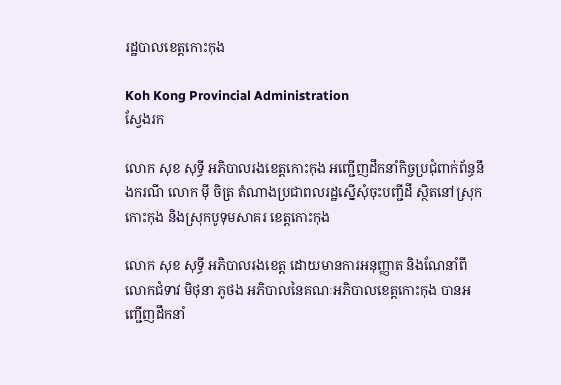រដ្ឋបាលខេត្តកោះកុង

Koh Kong Provincial Administration
ស្វែងរក

លោក សុខ សុទ្ធី អភិបាលរងខេត្តកោះកុង អញ្ជើញដឹកនាំកិច្ចប្រជុំពាក់ព័ន្ធនឹងករណី លោក ម៉ី ចិត្រ តំណាងប្រជាពលរដ្ឋស្នើសុំចុះបញ្ជីដី ស្ថិតនៅស្រុកកោះកុង និងស្រុកបូទុមសាគរ ខេត្តកោះកុង

លោក សុខ សុទ្ធី អភិបាលរងខេត្ត ដោយមានការអនុញ្ញាត និងណែនាំពីលោកជំទាវ មិថុនា ភូថង អភិបាលនៃគណៈអភិបាលខេត្តកោះកុង បានអញ្ជើញដឹកនាំ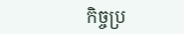កិច្ចប្រ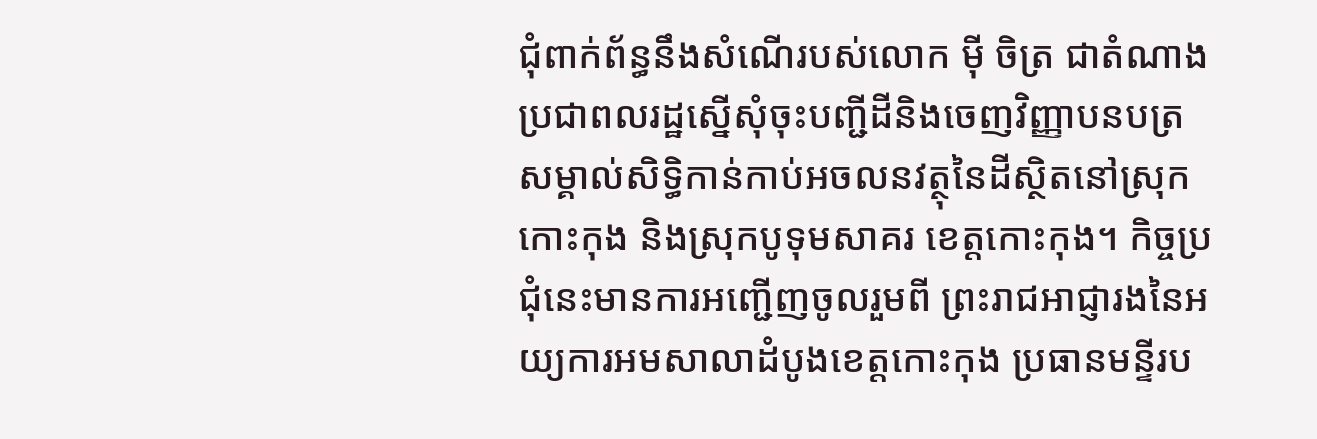ជុំពាក់ព័ន្ធនឹងសំណើរបស់លោក ម៉ី ចិត្រ ជាតំណាងប្រជាពលរដ្ឋស្នើសុំចុះបញ្ជីដីនិងចេញវិញ្ញាបនបត្រសម្គាល់សិទ្ធិកាន់កាប់អចលនវត្ថុនៃដីស្ថិតនៅស្រុកកោះកុង និងស្រុកបូទុមសាគរ ខេត្តកោះកុង។ កិច្ចប្រជុំនេះមានការអញ្ជើញចូលរួមពី ព្រះរាជអាជ្ញារងនៃអយ្យការអមសាលាដំបូងខេត្តកោះកុង ប្រធានមន្ទីរប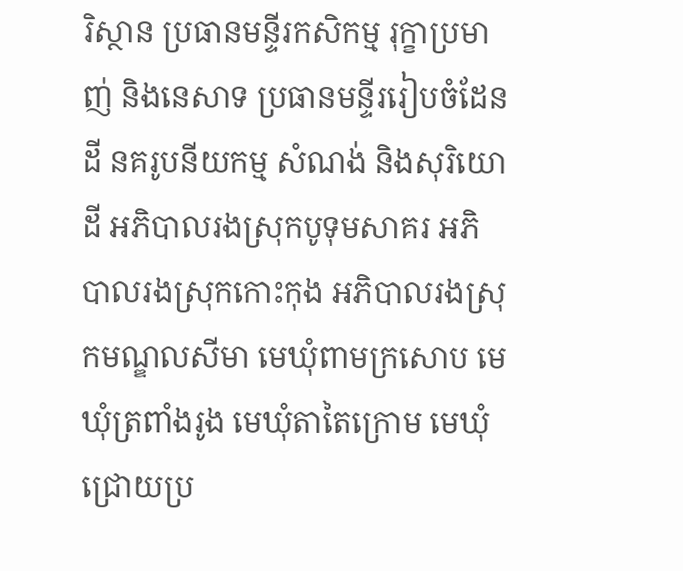រិស្ថាន ប្រធានមន្ទីរកសិកម្ម រុក្ខាប្រមាញ់ និងនេសាទ ប្រធានមន្ទីររៀបចំដែនដី នគរូបនីយកម្ម សំណង់ និងសុរិយោដី អភិបាលរងស្រុកបូទុមសាគរ អភិបាលរងស្រុកកោះកុង អភិបាលរងស្រុកមណ្ឌលសីមា មេឃុំពាមក្រសោប មេឃុំត្រពាំងរូង មេឃុំតាតៃក្រោម មេឃុំជ្រោយប្រ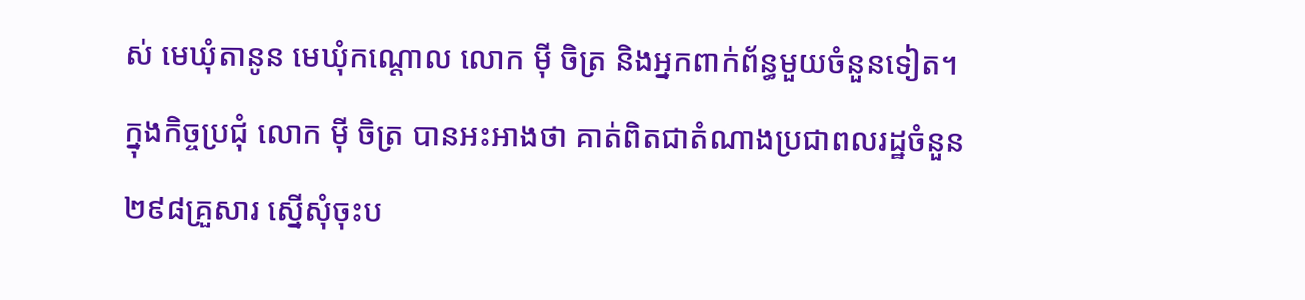ស់ មេឃុំតានូន មេឃុំកណ្តោល លោក ម៉ី ចិត្រ និងអ្នកពាក់ព័ន្ធមួយចំនួនទៀត។
ក្នុងកិច្ចប្រជុំ លោក ម៉ី ចិត្រ បានអះអាងថា គាត់ពិតជាតំណាងប្រជាពលរដ្ឋចំនួន ២៩៨គ្រួសារ ស្នើសុំចុះប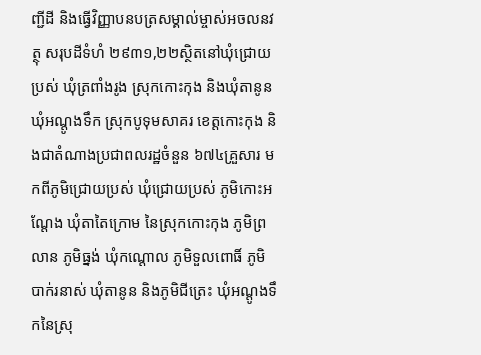ញ្ជីដី និងធ្វើវិញ្ញាបនបត្រសម្គាល់ម្ចាស់អចលនវត្ថុ សរុបដីទំហំ ២៩៣១,២២ស្ថិតនៅឃុំជ្រោយប្រស់ ឃុំត្រពាំងរូង ស្រុកកោះកុង និងឃុំតានូន ឃុំអណ្តូងទឹក ស្រុកបូទុមសាគរ ខេត្តកោះកុង និងជាតំណាងប្រជាពលរដ្ឋចំនួន ៦៧៤គ្រួសារ មកពីភូមិជ្រោយប្រស់ ឃុំជ្រោយប្រស់ ភូមិកោះអណ្តែង ឃុំតាតៃក្រោម នៃស្រុកកោះកុង ភូមិព្រលាន ភូមិធ្នង់ ឃុំកណ្តោល ភូមិទួលពោធិ៍ ភូមិបាក់រនាស់ ឃុំតានូន និងភូមិជីត្រេះ ឃុំអណ្តូងទឹកនៃស្រុ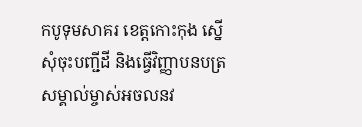កបូទុមសាគរ ខេត្តកោះកុង ស្នើសុំចុះបញ្ជីដី និងធ្វើវិញ្ញាបនបត្រសម្គាល់ម្ចាស់អចលនវ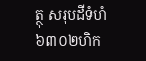ត្ថុ សរុបដីទំហំ ៦៣០២ហិក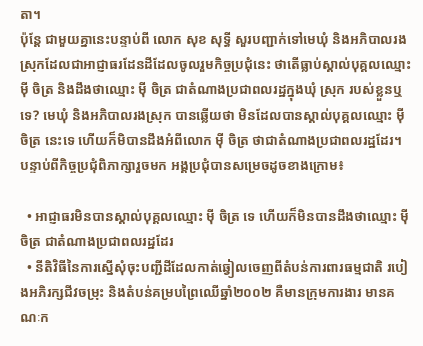តា។
ប៉ុន្តែ ជាមួយគ្នានេះបន្ទាប់ពី លោក សុខ សុទ្ធី សួរបញ្ជាក់ទៅមេឃុំ និងអភិបាលរងស្រុកដែលជាអាជ្ញាធរដែនដីដែលចូលរួមកិច្ចប្រជុំនេះ ថាតើធ្លាប់ស្គាល់បុគ្គលឈ្មោះ ម៉ី ចិត្រ និងដឹងថាឈ្មោះ ម៉ី ចិត្រ ជាតំណាងប្រជាពលរដ្ឋក្នុងឃុំ ស្រុក របស់ខ្លួនឬទេ? មេឃុំ និងអភិបាលរងស្រុក បានឆ្លើយថា មិនដែលបានស្គាល់បុគ្គលឈ្មោះ ម៉ី ចិត្រ នេះទេ ហើយក៏មិបានដឹងអំពីលោក ម៉ី ចិត្រ ថាជាតំណាងប្រជាពលរដ្ឋដែរ។
បន្ទាប់ពីកិច្ចប្រជុំពិភាក្សារួចមក អង្គប្រជុំបានសម្រេចដូចខាងក្រោម៖

  • អាជ្ញាធរមិនបានស្គាល់បុគ្គលឈ្មោះ ម៉ី ចិត្រ ទេ ហើយក៏មិនបានដឹងថាឈ្មោះ ម៉ី ចិត្រ ជាតំណាងប្រជាពលរដ្ឋដែរ
  • នីតិវិធីនៃការស្នើសុំចុះបញ្ជីដីដែលកាត់ឆ្វៀលចេញពីតំបន់ការពារធម្មជាតិ របៀងអភិរក្សជីវចម្រុះ និងតំបន់គម្របព្រៃឈើឆ្នាំ២០០២ គឺមានក្រុមការងារ មានគណៈក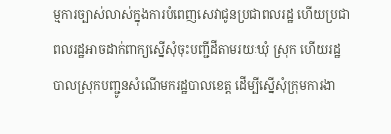ម្មការច្បាស់លាស់ក្នុងការបំពេញសេវាជូនប្រជាពលរដ្ឋ ហើយប្រជាពលរដ្ឋអាចដាក់ពាក្យស្នើសុំចុះបញ្ជីដីតាមរយៈឃុំ ស្រុក ហើយរដ្ឋបាលស្រុកបញ្ជូនសំណើមករដ្ឋបាលខេត្ត ដើម្បីស្នើសុំក្រុមការងា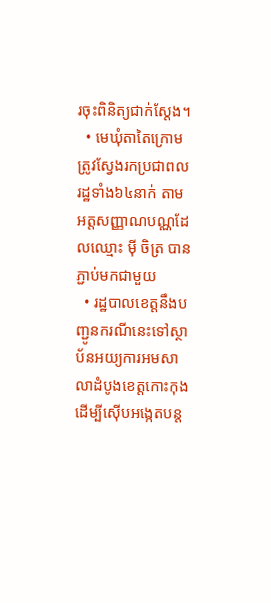រចុះពិនិត្យជាក់ស្តែង។
  • មេឃុំតាតៃក្រោម ត្រូវស្វែងរកប្រជាពលរដ្ឋទាំង៦៤នាក់ តាមអត្តសញ្ញាណបណ្ណដែលឈ្មោះ ម៉ី ចិត្រ បានភ្ជាប់មកជាមួយ
  • រដ្ឋបាលខេត្តនឹងបញ្ជូនករណីនេះទៅស្ថាប័នអយ្យការអមសាលាដំបូងខេត្តកោះកុងដើម្បីស៊ើបអង្កេតបន្ត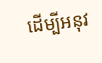ដើម្បីអនុវ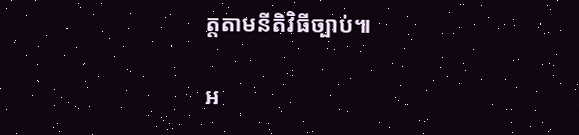ត្តតាមនីតិវិធីច្បាប់៕

អ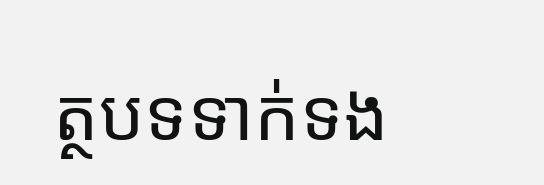ត្ថបទទាក់ទង